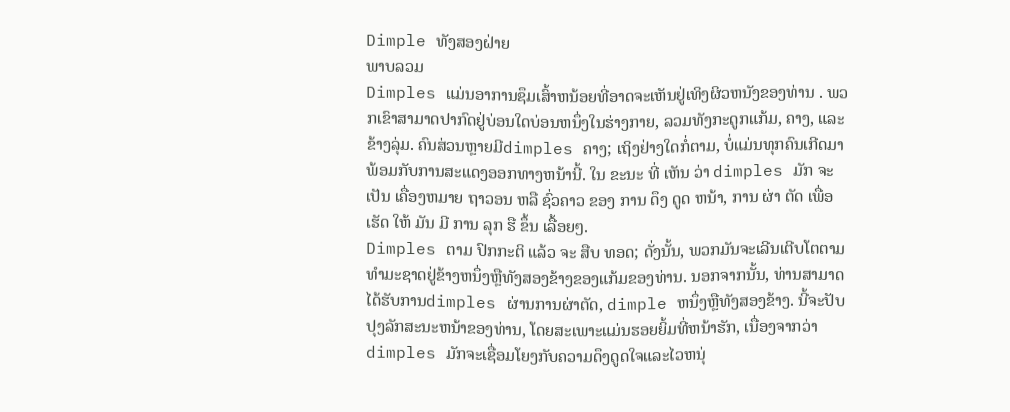Dimple ທັງສອງຝ່າຍ
ພາບລວມ
Dimples ແມ່ນອາການຊຶມເສົ້າຫນ້ອຍທີ່ອາດຈະເຫັນຢູ່ເທິງຜິວຫນັງຂອງທ່ານ . ພວກເຂົາສາມາດປາກົດຢູ່ບ່ອນໃດບ່ອນຫນຶ່ງໃນຮ່າງກາຍ, ລວມທັງກະດູກແກ້ມ, ຄາງ, ແລະຂ້າງລຸ່ມ. ຄົນສ່ວນຫຼາຍມີdimples ຄາງ; ເຖິງຢ່າງໃດກໍ່ຕາມ, ບໍ່ແມ່ນທຸກຄົນເກີດມາພ້ອມກັບການສະແດງອອກທາງຫນ້ານີ້. ໃນ ຂະນະ ທີ່ ເຫັນ ວ່າ dimples ມັກ ຈະ ເປັນ ເຄື່ອງຫມາຍ ຖາວອນ ຫລື ຊົ່ວຄາວ ຂອງ ການ ດຶງ ດູດ ຫນ້າ, ການ ຜ່າ ຕັດ ເພື່ອ ເຮັດ ໃຫ້ ມັນ ມີ ການ ລຸກ ຮື ຂຶ້ນ ເລື້ອຍໆ.
Dimples ຕາມ ປົກກະຕິ ແລ້ວ ຈະ ສືບ ທອດ; ດັ່ງນັ້ນ, ພວກມັນຈະເລີນເຕີບໂຕຕາມທໍາມະຊາດຢູ່ຂ້າງຫນຶ່ງຫຼືທັງສອງຂ້າງຂອງແກ້ມຂອງທ່ານ. ນອກຈາກນັ້ນ, ທ່ານສາມາດໄດ້ຮັບການdimples ຜ່ານການຜ່າຕັດ, dimple ຫນຶ່ງຫຼືທັງສອງຂ້າງ. ນີ້ຈະປັບປຸງລັກສະນະຫນ້າຂອງທ່ານ, ໂດຍສະເພາະແມ່ນຮອຍຍິ້ມທີ່ຫນ້າຮັກ, ເນື່ອງຈາກວ່າdimples ມັກຈະເຊື່ອມໂຍງກັບຄວາມດຶງດູດໃຈແລະໄວຫນຸ່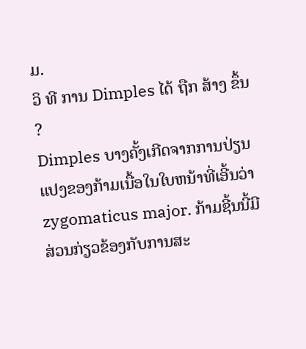ມ.
ວິ ທີ ການ Dimples ໄດ້ ຖືກ ສ້າງ ຂຶ້ນ ?
Dimples ບາງຄັ້ງເກີດຈາກການປ່ຽນແປງຂອງກ້າມເນື້ອໃນໃບຫນ້າທີ່ເອີ້ນວ່າ zygomaticus major. ກ້າມຊີ້ນນີ້ມີສ່ວນກ່ຽວຂ້ອງກັບການສະ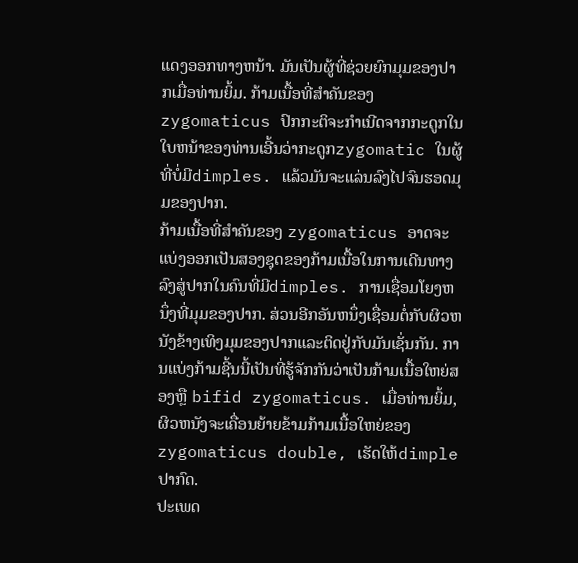ແດງອອກທາງຫນ້າ. ມັນເປັນຜູ້ທີ່ຊ່ວຍຍົກມຸມຂອງປາກເມື່ອທ່ານຍິ້ມ. ກ້າມເນື້ອທີ່ສໍາຄັນຂອງzygomaticus ປົກກະຕິຈະກໍາເນີດຈາກກະດູກໃນໃບຫນ້າຂອງທ່ານເອີ້ນວ່າກະດູກzygomatic ໃນຜູ້ທີ່ບໍ່ມີdimples. ແລ້ວມັນຈະແລ່ນລົງໄປຈົນຮອດມຸມຂອງປາກ.
ກ້າມເນື້ອທີ່ສໍາຄັນຂອງ zygomaticus ອາດຈະແບ່ງອອກເປັນສອງຊຸດຂອງກ້າມເນື້ອໃນການເດີນທາງລົງສູ່ປາກໃນຄົນທີ່ມີdimples. ການເຊື່ອມໂຍງຫນຶ່ງທີ່ມຸມຂອງປາກ. ສ່ວນອີກອັນຫນຶ່ງເຊື່ອມຕໍ່ກັບຜິວຫນັງຂ້າງເທິງມຸມຂອງປາກແລະຕິດຢູ່ກັບມັນເຊັ່ນກັນ. ການແບ່ງກ້າມຊີ້ນນີ້ເປັນທີ່ຮູ້ຈັກກັນວ່າເປັນກ້າມເນື້ອໃຫຍ່ສອງຫຼື bifid zygomaticus. ເມື່ອທ່ານຍິ້ມ, ຜິວຫນັງຈະເຄື່ອນຍ້າຍຂ້າມກ້າມເນື້ອໃຫຍ່ຂອງ zygomaticus double, ເຮັດໃຫ້dimple ປາກົດ.
ປະເພດ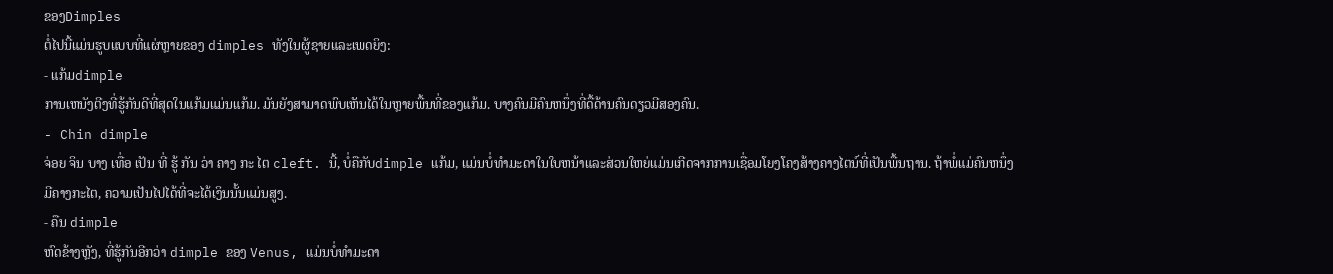ຂອງDimples
ຕໍ່ໄປນີ້ແມ່ນຮູບແບບທີ່ແຜ່ຫຼາຍຂອງ dimples ທັງໃນຜູ້ຊາຍແລະເພດຍິງ:
- ແກ້ມdimple
ການເຫນັງຕີງທີ່ຮູ້ກັນດີທີ່ສຸດໃນແກ້ມແມ່ນແກ້ມ. ມັນຍັງສາມາດພົບເຫັນໄດ້ໃນຫຼາຍພື້ນທີ່ຂອງແກ້ມ. ບາງຄົນມີຄົນຫນຶ່ງທີ່ດື້ດ້ານຄົນດຽວມີສອງຄົນ.
- Chin dimple
ຈ່ອຍ ຈິນ ບາງ ເທື່ອ ເປັນ ທີ່ ຮູ້ ກັນ ວ່າ ຄາງ ກະ ໄຕ cleft. ນີ້, ບໍ່ຄືກັບdimple ແກ້ມ, ແມ່ນບໍ່ທໍາມະດາໃນໃບຫນ້າແລະສ່ວນໃຫຍ່ແມ່ນເກີດຈາກການເຊື່ອມໂຍງໂຄງສ້າງຄາງໄຕນ໌ທີ່ເປັນພື້ນຖານ. ຖ້າພໍ່ແມ່ຄົນຫນຶ່ງມີຄາງກະໄຕ, ຄວາມເປັນໄປໄດ້ທີ່ຈະໄດ້ເງິນນັ້ນແມ່ນສູງ.
- ຄືນ dimple
ຫົດຂ້າງຫຼັງ, ທີ່ຮູ້ກັນອີກວ່າ dimple ຂອງ Venus, ແມ່ນບໍ່ທໍາມະດາ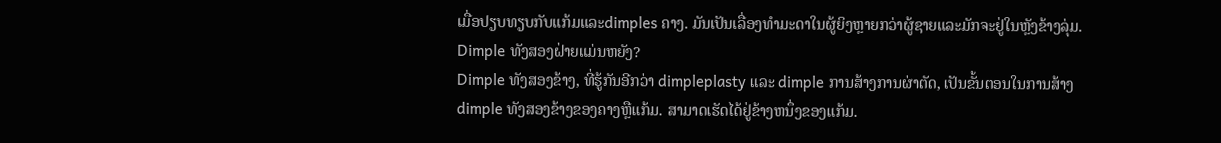ເມື່ອປຽບທຽບກັບແກ້ມແລະdimples ຄາງ. ມັນເປັນເລື່ອງທໍາມະດາໃນຜູ້ຍິງຫຼາຍກວ່າຜູ້ຊາຍແລະມັກຈະຢູ່ໃນຫຼັງຂ້າງລຸ່ມ.
Dimple ທັງສອງຝ່າຍແມ່ນຫຍັງ?
Dimple ທັງສອງຂ້າງ, ທີ່ຮູ້ກັນອີກວ່າ dimpleplasty ແລະ dimple ການສ້າງການຜ່າຕັດ, ເປັນຂັ້ນຕອນໃນການສ້າງ dimple ທັງສອງຂ້າງຂອງຄາງຫຼືແກ້ມ. ສາມາດເຮັດໄດ້ຢູ່ຂ້າງຫນຶ່ງຂອງແກ້ມ.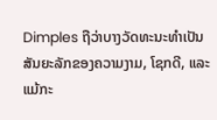Dimples ຖືວ່າບາງວັດທະນະທໍາເປັນສັນຍະລັກຂອງຄວາມງາມ, ໂຊກດີ, ແລະແມ້ກະ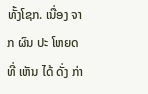ທັ້ງໂຊກ. ເນື່ອງ ຈາກ ຜົນ ປະ ໂຫຍດ ທີ່ ເຫັນ ໄດ້ ດັ່ງ ກ່າ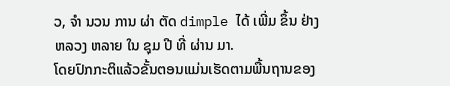ວ, ຈໍາ ນວນ ການ ຜ່າ ຕັດ dimple ໄດ້ ເພີ່ມ ຂຶ້ນ ຢ່າງ ຫລວງ ຫລາຍ ໃນ ຊຸມ ປີ ທີ່ ຜ່ານ ມາ.
ໂດຍປົກກະຕິແລ້ວຂັ້ນຕອນແມ່ນເຮັດຕາມພື້ນຖານຂອງ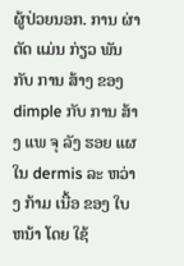ຜູ້ປ່ວຍນອກ. ການ ຜ່າ ຕັດ ແມ່ນ ກ່ຽວ ພັນ ກັບ ການ ສ້າງ ຂອງ dimple ກັບ ການ ສ້າງ ແພ ຈຸ ລັງ ຮອຍ ແຜ ໃນ dermis ລະ ຫວ່າງ ກ້າມ ເນື້ອ ຂອງ ໃບ ຫນ້າ ໂດຍ ໃຊ້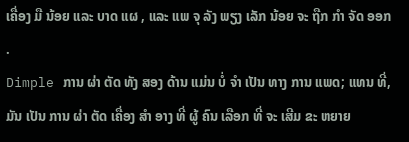ເຄື່ອງ ມື ນ້ອຍ ແລະ ບາດ ແຜ , ແລະ ແພ ຈຸ ລັງ ພຽງ ເລັກ ນ້ອຍ ຈະ ຖືກ ກໍາ ຈັດ ອອກ .
Dimple ການ ຜ່າ ຕັດ ທັງ ສອງ ດ້ານ ແມ່ນ ບໍ່ ຈໍາ ເປັນ ທາງ ການ ແພດ; ແທນ ທີ່, ມັນ ເປັນ ການ ຜ່າ ຕັດ ເຄື່ອງ ສໍາ ອາງ ທີ່ ຜູ້ ຄົນ ເລືອກ ທີ່ ຈະ ເສີມ ຂະ ຫຍາຍ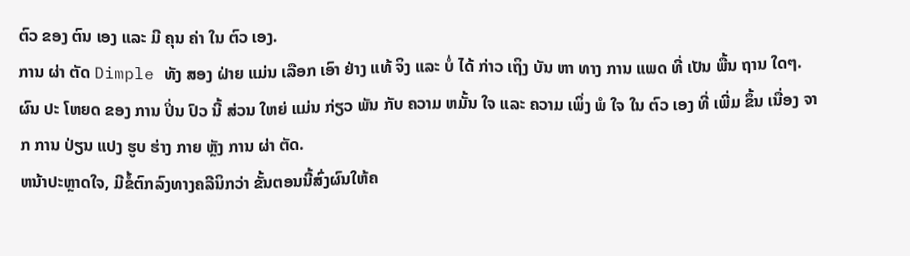ຕົວ ຂອງ ຕົນ ເອງ ແລະ ມີ ຄຸນ ຄ່າ ໃນ ຕົວ ເອງ.
ການ ຜ່າ ຕັດ Dimple ທັງ ສອງ ຝ່າຍ ແມ່ນ ເລືອກ ເອົາ ຢ່າງ ແທ້ ຈິງ ແລະ ບໍ່ ໄດ້ ກ່າວ ເຖິງ ບັນ ຫາ ທາງ ການ ແພດ ທີ່ ເປັນ ພື້ນ ຖານ ໃດໆ. ຜົນ ປະ ໂຫຍດ ຂອງ ການ ປິ່ນ ປົວ ນີ້ ສ່ວນ ໃຫຍ່ ແມ່ນ ກ່ຽວ ພັນ ກັບ ຄວາມ ຫມັ້ນ ໃຈ ແລະ ຄວາມ ເພິ່ງ ພໍ ໃຈ ໃນ ຕົວ ເອງ ທີ່ ເພີ່ມ ຂຶ້ນ ເນື່ອງ ຈາກ ການ ປ່ຽນ ແປງ ຮູບ ຮ່າງ ກາຍ ຫຼັງ ການ ຜ່າ ຕັດ.
ຫນ້າປະຫຼາດໃຈ, ມີຂໍ້ຕົກລົງທາງຄລີນິກວ່າ ຂັ້ນຕອນນີ້ສົ່ງຜົນໃຫ້ຄ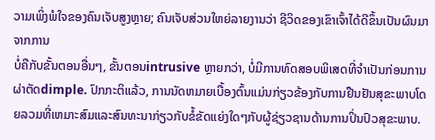ວາມເພິ່ງພໍໃຈຂອງຄົນເຈັບສູງຫຼາຍ; ຄົນເຈັບສ່ວນໃຫຍ່ລາຍງານວ່າ ຊີວິດຂອງເຂົາເຈົ້າໄດ້ດີຂຶ້ນເປັນຜົນມາຈາກການ
ບໍ່ຄືກັບຂັ້ນຕອນອື່ນໆ, ຂັ້ນຕອນintrusive ຫຼາຍກວ່າ, ບໍ່ມີການທົດສອບພິເສດທີ່ຈໍາເປັນກ່ອນການຜ່າຕັດdimple. ປົກກະຕິແລ້ວ, ການນັດຫມາຍເບື້ອງຕົ້ນແມ່ນກ່ຽວຂ້ອງກັບການຢືນຢັນສຸຂະພາບໂດຍລວມທີ່ເຫມາະສົມແລະສົນທະນາກ່ຽວກັບຂໍ້ຂັດແຍ່ງໃດໆກັບຜູ້ຊ່ຽວຊານດ້ານການປິ່ນປົວສຸຂະພາບ.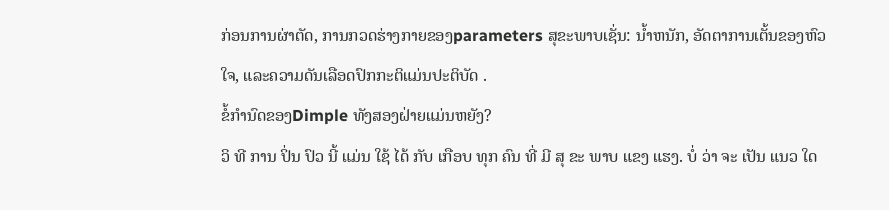ກ່ອນການຜ່າຕັດ, ການກວດຮ່າງກາຍຂອງparameters ສຸຂະພາບເຊັ່ນ: ນ້ຳຫນັກ, ອັດຕາການເຕັ້ນຂອງຫົວໃຈ, ແລະຄວາມດັນເລືອດປົກກະຕິແມ່ນປະຕິບັດ .
ຂໍ້ກໍານົດຂອງDimple ທັງສອງຝ່າຍແມ່ນຫຍັງ?
ວິ ທີ ການ ປິ່ນ ປົວ ນີ້ ແມ່ນ ໃຊ້ ໄດ້ ກັບ ເກືອບ ທຸກ ຄົນ ທີ່ ມີ ສຸ ຂະ ພາບ ແຂງ ແຮງ. ບໍ່ ວ່າ ຈະ ເປັນ ແນວ ໃດ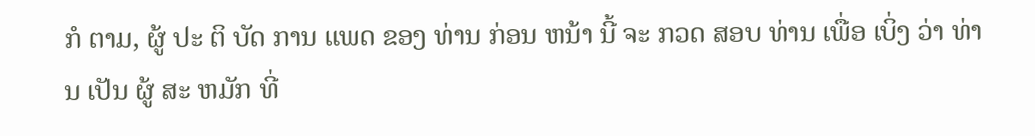ກໍ ຕາມ, ຜູ້ ປະ ຕິ ບັດ ການ ແພດ ຂອງ ທ່ານ ກ່ອນ ຫນ້າ ນີ້ ຈະ ກວດ ສອບ ທ່ານ ເພື່ອ ເບິ່ງ ວ່າ ທ່ານ ເປັນ ຜູ້ ສະ ຫມັກ ທີ່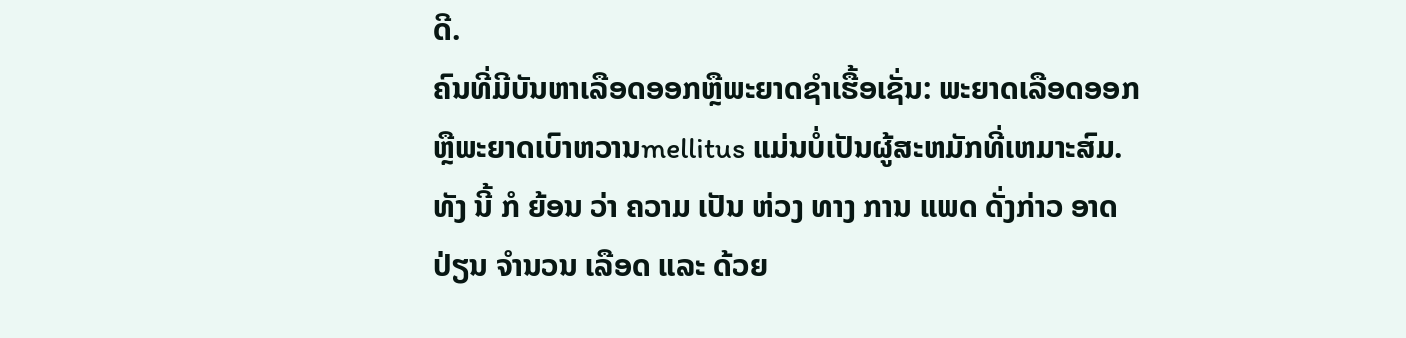ດີ.
ຄົນທີ່ມີບັນຫາເລືອດອອກຫຼືພະຍາດຊໍາເຮື້ອເຊັ່ນ: ພະຍາດເລືອດອອກຫຼືພະຍາດເບົາຫວານmellitus ແມ່ນບໍ່ເປັນຜູ້ສະຫມັກທີ່ເຫມາະສົມ. ທັງ ນີ້ ກໍ ຍ້ອນ ວ່າ ຄວາມ ເປັນ ຫ່ວງ ທາງ ການ ແພດ ດັ່ງກ່າວ ອາດ ປ່ຽນ ຈໍານວນ ເລືອດ ແລະ ດ້ວຍ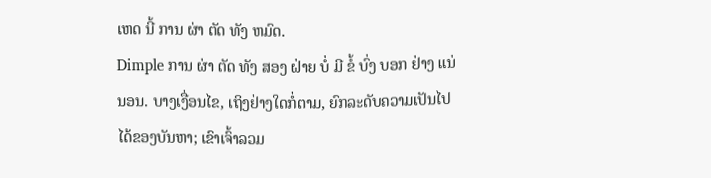ເຫດ ນີ້ ການ ຜ່າ ຕັດ ທັງ ຫມົດ.
Dimple ການ ຜ່າ ຕັດ ທັງ ສອງ ຝ່າຍ ບໍ່ ມີ ຂໍ້ ບົ່ງ ບອກ ຢ່າງ ແນ່ນອນ. ບາງເງື່ອນໄຂ, ເຖິງຢ່າງໃດກໍ່ຕາມ, ຍົກລະດັບຄວາມເປັນໄປໄດ້ຂອງບັນຫາ; ເຂົາເຈົ້າລວມ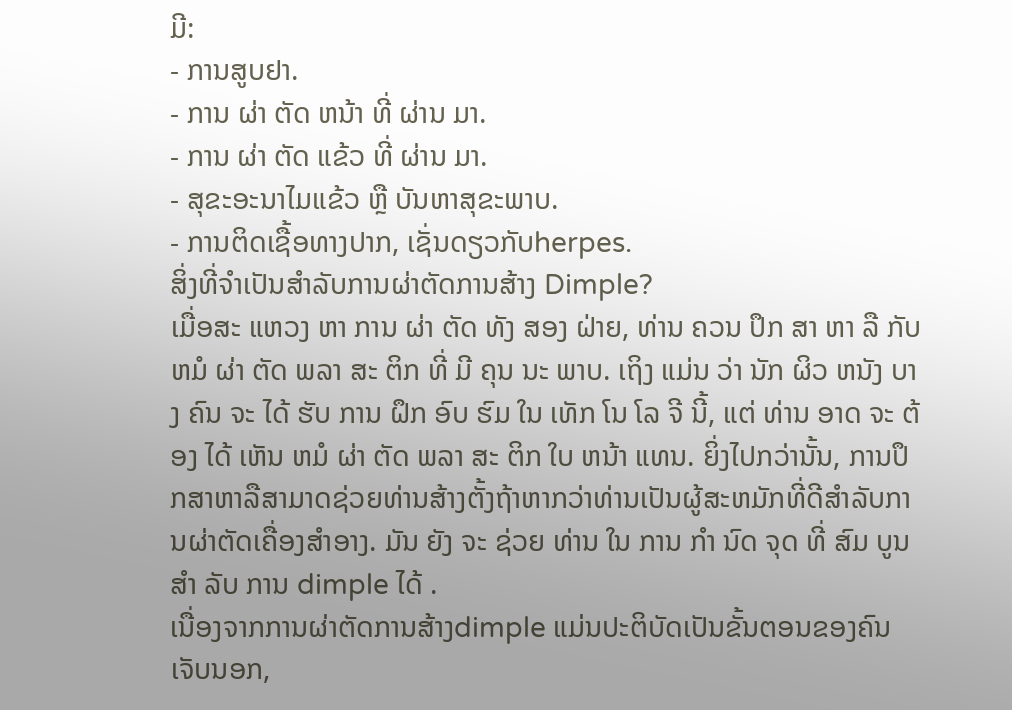ມີ:
- ການສູບຢາ.
- ການ ຜ່າ ຕັດ ຫນ້າ ທີ່ ຜ່ານ ມາ.
- ການ ຜ່າ ຕັດ ແຂ້ວ ທີ່ ຜ່ານ ມາ.
- ສຸຂະອະນາໄມແຂ້ວ ຫຼື ບັນຫາສຸຂະພາບ.
- ການຕິດເຊື້ອທາງປາກ, ເຊັ່ນດຽວກັບherpes.
ສິ່ງທີ່ຈໍາເປັນສໍາລັບການຜ່າຕັດການສ້າງ Dimple?
ເມື່ອສະ ແຫວງ ຫາ ການ ຜ່າ ຕັດ ທັງ ສອງ ຝ່າຍ, ທ່ານ ຄວນ ປຶກ ສາ ຫາ ລື ກັບ ຫມໍ ຜ່າ ຕັດ ພລາ ສະ ຕິກ ທີ່ ມີ ຄຸນ ນະ ພາບ. ເຖິງ ແມ່ນ ວ່າ ນັກ ຜິວ ຫນັງ ບາງ ຄົນ ຈະ ໄດ້ ຮັບ ການ ຝຶກ ອົບ ຮົມ ໃນ ເທັກ ໂນ ໂລ ຈີ ນີ້, ແຕ່ ທ່ານ ອາດ ຈະ ຕ້ອງ ໄດ້ ເຫັນ ຫມໍ ຜ່າ ຕັດ ພລາ ສະ ຕິກ ໃບ ຫນ້າ ແທນ. ຍິ່ງໄປກວ່ານັ້ນ, ການປຶກສາຫາລືສາມາດຊ່ວຍທ່ານສ້າງຕັ້ງຖ້າຫາກວ່າທ່ານເປັນຜູ້ສະຫມັກທີ່ດີສໍາລັບການຜ່າຕັດເຄື່ອງສໍາອາງ. ມັນ ຍັງ ຈະ ຊ່ວຍ ທ່ານ ໃນ ການ ກໍາ ນົດ ຈຸດ ທີ່ ສົມ ບູນ ສໍາ ລັບ ການ dimple ໄດ້ .
ເນື່ອງຈາກການຜ່າຕັດການສ້າງdimple ແມ່ນປະຕິບັດເປັນຂັ້ນຕອນຂອງຄົນເຈັບນອກ,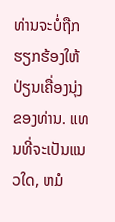ທ່ານຈະບໍ່ຖືກຮຽກຮ້ອງໃຫ້ປ່ຽນເຄື່ອງນຸ່ງຂອງທ່ານ. ແທນທີ່ຈະເປັນແນວໃດ, ຫມໍ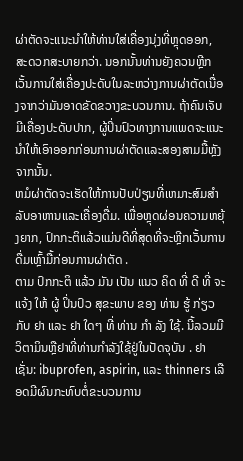ຜ່າຕັດຈະແນະນໍາໃຫ້ທ່ານໃສ່ເຄື່ອງນຸ່ງທີ່ຫຼຸດອອກ, ສະດວກສະບາຍກວ່າ. ນອກນັ້ນທ່ານຍັງຄວນຫຼີກເວັ້ນການໃສ່ເຄື່ອງປະດັບໃນລະຫວ່າງການຜ່າຕັດເນື່ອງຈາກວ່າມັນອາດຂັດຂວາງຂະບວນການ. ຖ້າຄົນເຈັບມີເຄື່ອງປະດັບປາກ, ຜູ້ປິ່ນປົວທາງການແພດຈະແນະນໍາໃຫ້ເອົາອອກກ່ອນການຜ່າຕັດແລະສອງສາມມື້ຫຼັງຈາກນັ້ນ.
ຫມໍຜ່າຕັດຈະເຮັດໃຫ້ການປັບປ່ຽນທີ່ເຫມາະສົມສໍາລັບອາຫານແລະເຄື່ອງດື່ມ. ເພື່ອຫຼຸດຜ່ອນຄວາມຫຍຸ້ງຍາກ, ປົກກະຕິແລ້ວແມ່ນດີທີ່ສຸດທີ່ຈະຫຼີກເວັ້ນການດື່ມເຫຼົ້າມື້ກ່ອນການຜ່າຕັດ .
ຕາມ ປົກກະຕິ ແລ້ວ ມັນ ເປັນ ແນວ ຄິດ ທີ່ ດີ ທີ່ ຈະ ແຈ້ງ ໃຫ້ ຜູ້ ປິ່ນປົວ ສຸຂະພາບ ຂອງ ທ່ານ ຮູ້ ກ່ຽວ ກັບ ຢາ ແລະ ຢາ ໃດໆ ທີ່ ທ່ານ ກໍາ ລັງ ໃຊ້. ນີ້ລວມມີວິຕາມິນຫຼືຢາທີ່ທ່ານກໍາລັງໃຊ້ຢູ່ໃນປັດຈຸບັນ . ຢາເຊັ່ນ: ibuprofen, aspirin, ແລະ thinners ເລືອດມີຜົນກະທົບຕໍ່ຂະບວນການ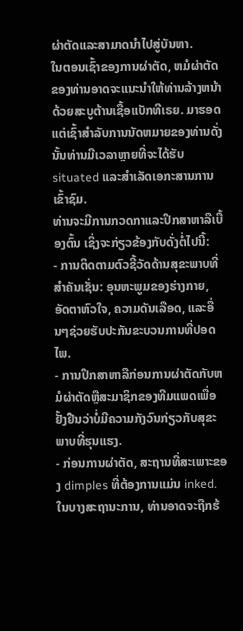ຜ່າຕັດແລະສາມາດນໍາໄປສູ່ບັນຫາ.
ໃນຕອນເຊົ້າຂອງການຜ່າຕັດ, ຫມໍຜ່າຕັດຂອງທ່ານອາດຈະແນະນໍາໃຫ້ທ່ານລ້າງຫນ້າດ້ວຍສະບູຕ້ານເຊື້ອແບັກທີເຣຍ. ມາຮອດແຕ່ເຊົ້າສໍາລັບການນັດຫມາຍຂອງທ່ານດັ່ງນັ້ນທ່ານມີເວລາຫຼາຍທີ່ຈະໄດ້ຮັບsituated ແລະສໍາເລັດເອກະສານການເຂົ້າຊົມ.
ທ່ານຈະມີການກວດກາແລະປຶກສາຫາລືເບື້ອງຕົ້ນ ເຊິ່ງຈະກ່ຽວຂ້ອງກັບດັ່ງຕໍ່ໄປນີ້:
- ການຕິດຕາມຕົວຊີ້ວັດດ້ານສຸຂະພາບທີ່ສໍາຄັນເຊັ່ນ: ອຸນຫະພູມຂອງຮ່າງກາຍ, ອັດຕາຫົວໃຈ, ຄວາມດັນເລືອດ, ແລະອື່ນໆຊ່ວຍຮັບປະກັນຂະບວນການທີ່ປອດໄພ.
- ການປຶກສາຫາລືກ່ອນການຜ່າຕັດກັບຫມໍຜ່າຕັດຫຼືສະມາຊິກຂອງທີມແພດເພື່ອຢັ້ງຢືນວ່າບໍ່ມີຄວາມກັງວົນກ່ຽວກັບສຸຂະພາບທີ່ຮຸນແຮງ.
- ກ່ອນການຜ່າຕັດ, ສະຖານທີ່ສະເພາະຂອງ dimples ທີ່ຕ້ອງການແມ່ນ inked. ໃນບາງສະຖານະການ, ທ່ານອາດຈະຖືກຮ້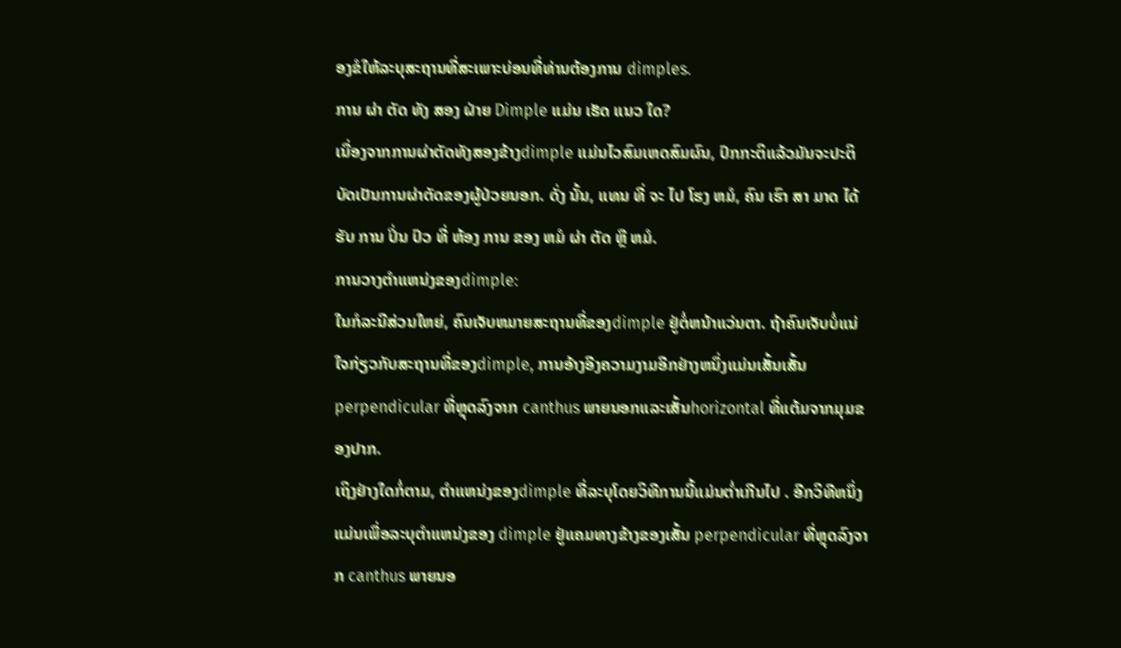ອງຂໍໃຫ້ລະບຸສະຖານທີ່ສະເພາະບ່ອນທີ່ທ່ານຕ້ອງການ dimples.
ການ ຜ່າ ຕັດ ທັງ ສອງ ຝ່າຍ Dimple ແມ່ນ ເຮັດ ແນວ ໃດ?
ເນື່ອງຈາກການຜ່າຕັດທັງສອງຂ້າງdimple ແມ່ນໄວສົມເຫດສົມຜົນ, ປົກກະຕິແລ້ວມັນຈະປະຕິບັດເປັນການຜ່າຕັດຂອງຜູ້ປ່ວຍນອກ. ດັ່ງ ນັ້ນ, ແທນ ທີ່ ຈະ ໄປ ໂຮງ ຫມໍ, ຄົນ ເຮົາ ສາ ມາດ ໄດ້ ຮັບ ການ ປິ່ນ ປົວ ທີ່ ຫ້ອງ ການ ຂອງ ຫມໍ ຜ່າ ຕັດ ຫຼື ຫມໍ.
ການວາງຕໍາແຫນ່ງຂອງdimple:
ໃນກໍລະນີສ່ວນໃຫຍ່, ຄົນເຈັບຫມາຍສະຖານທີ່ຂອງdimple ຢູ່ຕໍ່ຫນ້າແວ່ນຕາ. ຖ້າຄົນເຈັບບໍ່ແນ່ໃຈກ່ຽວກັບສະຖານທີ່ຂອງdimple, ການອ້າງອີງຄວາມງາມອີກຢ່າງຫນຶ່ງແມ່ນເສັ້ນເສັ້ນperpendicular ທີ່ຫຼຸດລົງຈາກ canthus ພາຍນອກແລະເສັ້ນhorizontal ທີ່ແຕ້ມຈາກມຸມຂອງປາກ.
ເຖິງຢ່າງໃດກໍ່ຕາມ, ຕໍາແຫນ່ງຂອງdimple ທີ່ລະບຸໂດຍວິທີການນີ້ແມ່ນຕ່ຳເກີນໄປ . ອີກວິທີຫນຶ່ງແມ່ນເພື່ອລະບຸຕໍາແຫນ່ງຂອງ dimple ຢູ່ແຄມທາງຂ້າງຂອງເສັ້ນ perpendicular ທີ່ຫຼຸດລົງຈາກ canthus ພາຍນອ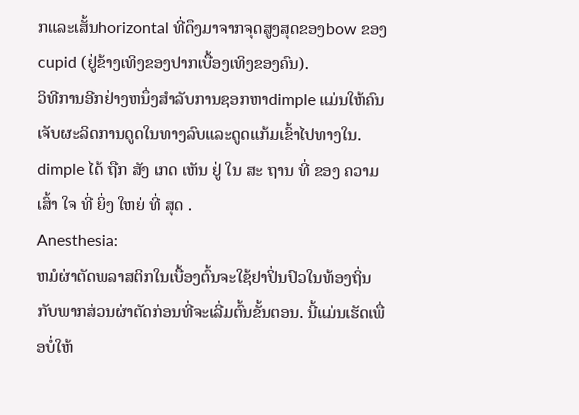ກແລະເສັ້ນhorizontal ທີ່ດຶງມາຈາກຈຸດສູງສຸດຂອງbow ຂອງ cupid (ຢູ່ຂ້າງເທິງຂອງປາກເບື້ອງເທິງຂອງຄົນ).
ວິທີການອີກຢ່າງຫນຶ່ງສໍາລັບການຊອກຫາdimple ແມ່ນໃຫ້ຄົນເຈັບຜະລິດການດູດໃນທາງລົບແລະດູດແກ້ມເຂົ້າໄປທາງໃນ. dimple ໄດ້ ຖືກ ສັງ ເກດ ເຫັນ ຢູ່ ໃນ ສະ ຖານ ທີ່ ຂອງ ຄວາມ ເສົ້າ ໃຈ ທີ່ ຍິ່ງ ໃຫຍ່ ທີ່ ສຸດ .
Anesthesia:
ຫມໍຜ່າຕັດພລາສຕິກໃນເບື້ອງຕົ້ນຈະໃຊ້ຢາປິ່ນປົວໃນທ້ອງຖິ່ນກັບພາກສ່ວນຜ່າຕັດກ່ອນທີ່ຈະເລີ່ມຕົ້ນຂັ້ນຕອນ. ນີ້ແມ່ນເຮັດເພື່ອບໍ່ໃຫ້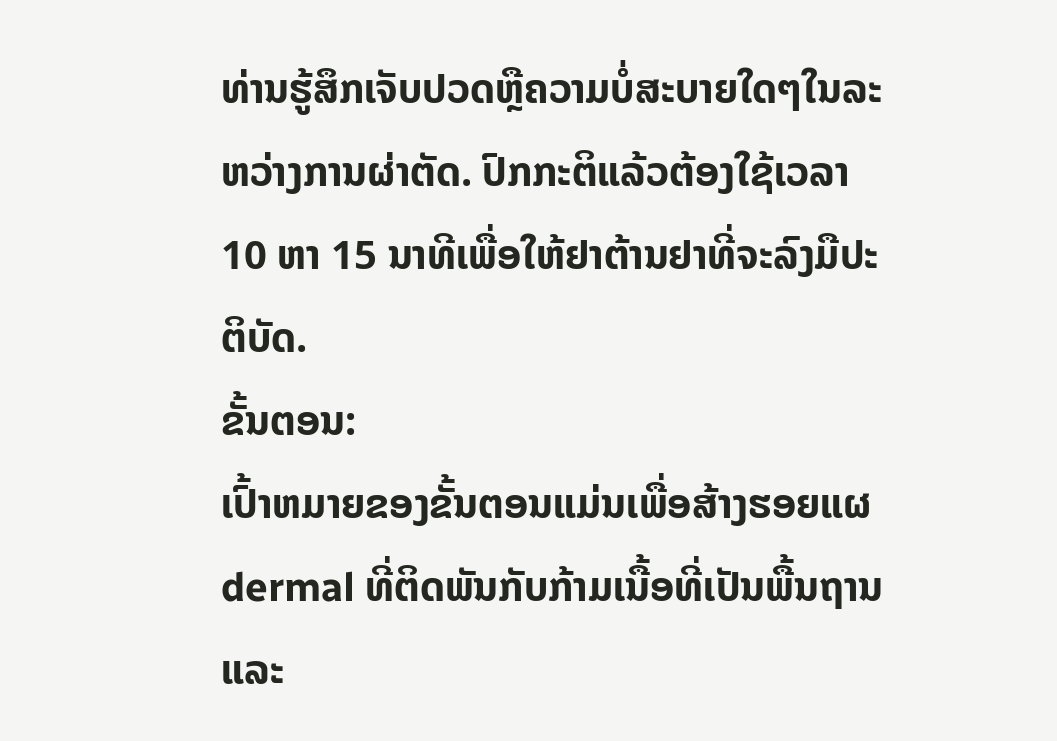ທ່ານຮູ້ສຶກເຈັບປວດຫຼືຄວາມບໍ່ສະບາຍໃດໆໃນລະຫວ່າງການຜ່າຕັດ. ປົກກະຕິແລ້ວຕ້ອງໃຊ້ເວລາ 10 ຫາ 15 ນາທີເພື່ອໃຫ້ຢາຕ້ານຢາທີ່ຈະລົງມືປະຕິບັດ.
ຂັ້ນຕອນ:
ເປົ້າຫມາຍຂອງຂັ້ນຕອນແມ່ນເພື່ອສ້າງຮອຍແຜdermal ທີ່ຕິດພັນກັບກ້າມເນື້ອທີ່ເປັນພື້ນຖານແລະ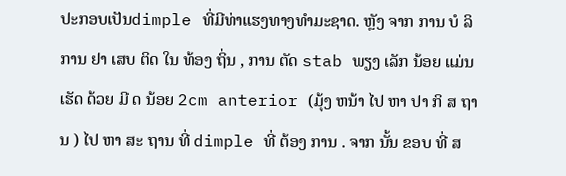ປະກອບເປັນdimple ທີ່ມີທ່າແຮງທາງທໍາມະຊາດ. ຫຼັງ ຈາກ ການ ບໍ ລິ ການ ຢາ ເສບ ຕິດ ໃນ ທ້ອງ ຖິ່ນ , ການ ຕັດ stab ພຽງ ເລັກ ນ້ອຍ ແມ່ນ ເຮັດ ດ້ວຍ ມີ ດ ນ້ອຍ 2cm anterior (ມຸ້ງ ຫນ້າ ໄປ ຫາ ປາ ກິ ສ ຖານ ) ໄປ ຫາ ສະ ຖານ ທີ່ dimple ທີ່ ຕ້ອງ ການ . ຈາກ ນັ້ນ ຂອບ ທີ່ ສ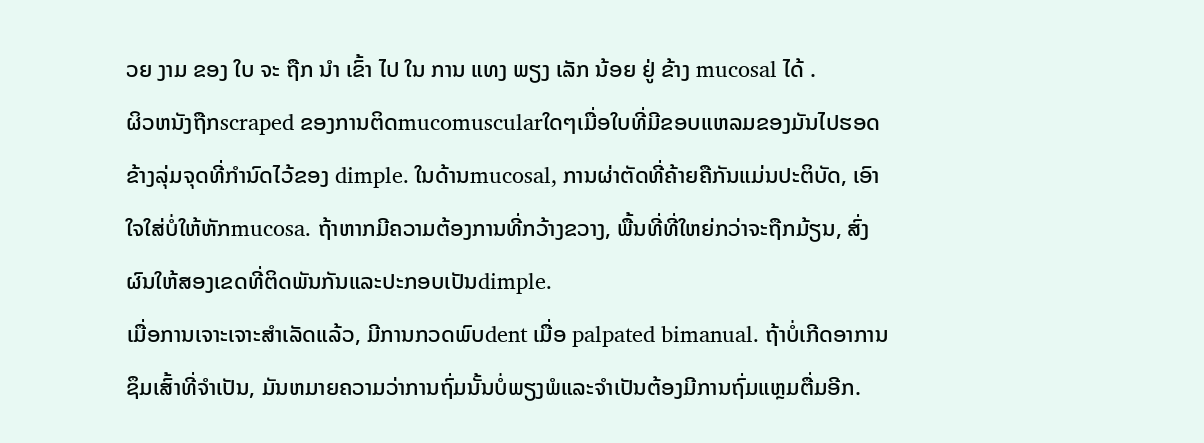ວຍ ງາມ ຂອງ ໃບ ຈະ ຖືກ ນໍາ ເຂົ້າ ໄປ ໃນ ການ ແທງ ພຽງ ເລັກ ນ້ອຍ ຢູ່ ຂ້າງ mucosal ໄດ້ .
ຜິວຫນັງຖືກscraped ຂອງການຕິດmucomuscularໃດໆເມື່ອໃບທີ່ມີຂອບແຫລມຂອງມັນໄປຮອດຂ້າງລຸ່ມຈຸດທີ່ກໍານົດໄວ້ຂອງ dimple. ໃນດ້ານmucosal, ການຜ່າຕັດທີ່ຄ້າຍຄືກັນແມ່ນປະຕິບັດ, ເອົາໃຈໃສ່ບໍ່ໃຫ້ຫັກmucosa. ຖ້າຫາກມີຄວາມຕ້ອງການທີ່ກວ້າງຂວາງ, ພື້ນທີ່ທີ່ໃຫຍ່ກວ່າຈະຖືກມ້ຽນ, ສົ່ງຜົນໃຫ້ສອງເຂດທີ່ຕິດພັນກັນແລະປະກອບເປັນdimple.
ເມື່ອການເຈາະເຈາະສໍາເລັດແລ້ວ, ມີການກວດພົບdent ເມື່ອ palpated bimanual. ຖ້າບໍ່ເກີດອາການຊຶມເສົ້າທີ່ຈໍາເປັນ, ມັນຫມາຍຄວາມວ່າການຖົ່ມນັ້ນບໍ່ພຽງພໍແລະຈໍາເປັນຕ້ອງມີການຖົ່ມແຫຼມຕື່ມອີກ.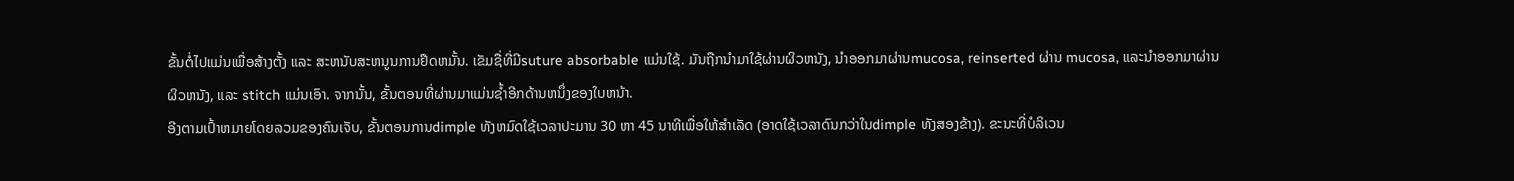ຂັ້ນຕໍ່ໄປແມ່ນເພື່ອສ້າງຕັ້ງ ແລະ ສະຫນັບສະຫນູນການຢຶດຫມັ້ນ. ເຂັມຊື່ທີ່ມີsuture absorbable ແມ່ນໃຊ້. ມັນຖືກນໍາມາໃຊ້ຜ່ານຜິວຫນັງ, ນໍາອອກມາຜ່ານmucosa, reinserted ຜ່ານ mucosa, ແລະນໍາອອກມາຜ່ານຜິວຫນັງ, ແລະ stitch ແມ່ນເອົາ. ຈາກນັ້ນ, ຂັ້ນຕອນທີ່ຜ່ານມາແມ່ນຊ້ຳອີກດ້ານຫນຶ່ງຂອງໃບຫນ້າ.
ອີງຕາມເປົ້າຫມາຍໂດຍລວມຂອງຄົນເຈັບ, ຂັ້ນຕອນການdimple ທັງຫມົດໃຊ້ເວລາປະມານ 30 ຫາ 45 ນາທີເພື່ອໃຫ້ສໍາເລັດ (ອາດໃຊ້ເວລາດົນກວ່າໃນdimple ທັງສອງຂ້າງ). ຂະນະທີ່ບໍລິເວນ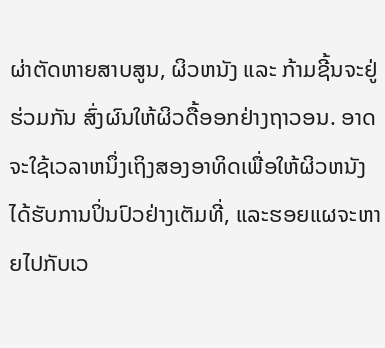ຜ່າຕັດຫາຍສາບສູນ, ຜິວຫນັງ ແລະ ກ້າມຊີ້ນຈະຢູ່ຮ່ວມກັນ ສົ່ງຜົນໃຫ້ຜິວດື້ອອກຢ່າງຖາວອນ. ອາດຈະໃຊ້ເວລາຫນຶ່ງເຖິງສອງອາທິດເພື່ອໃຫ້ຜິວຫນັງໄດ້ຮັບການປິ່ນປົວຢ່າງເຕັມທີ່, ແລະຮອຍແຜຈະຫາຍໄປກັບເວ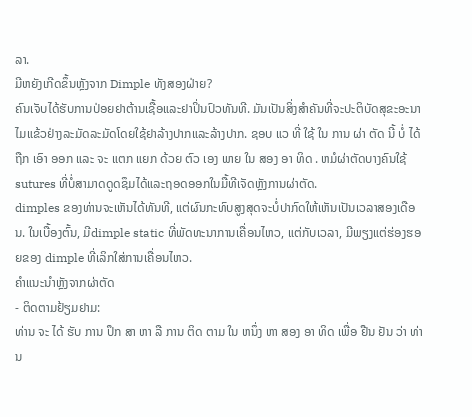ລາ.
ມີຫຍັງເກີດຂຶ້ນຫຼັງຈາກ Dimple ທັງສອງຝ່າຍ?
ຄົນເຈັບໄດ້ຮັບການປ່ອຍຢາຕ້ານເຊື້ອແລະຢາປິ່ນປົວທັນທີ. ມັນເປັນສິ່ງສໍາຄັນທີ່ຈະປະຕິບັດສຸຂະອະນາໄມແຂ້ວຢ່າງລະມັດລະມັດໂດຍໃຊ້ຢາລ້າງປາກແລະລ້າງປາກ. ຊອບ ແວ ທີ່ ໃຊ້ ໃນ ການ ຜ່າ ຕັດ ນີ້ ບໍ່ ໄດ້ ຖືກ ເອົາ ອອກ ແລະ ຈະ ແຕກ ແຍກ ດ້ວຍ ຕົວ ເອງ ພາຍ ໃນ ສອງ ອາ ທິດ . ຫມໍຜ່າຕັດບາງຄົນໃຊ້sutures ທີ່ບໍ່ສາມາດດູດຊຶມໄດ້ແລະຖອດອອກໃນມື້ທີເຈັດຫຼັງການຜ່າຕັດ.
dimples ຂອງທ່ານຈະເຫັນໄດ້ທັນທີ, ແຕ່ຜົນກະທົບສູງສຸດຈະບໍ່ປາກົດໃຫ້ເຫັນເປັນເວລາສອງເດືອນ. ໃນເບື້ອງຕົ້ນ, ມີdimple static ທີ່ພັດທະນາການເຄື່ອນໄຫວ, ແຕ່ກັບເວລາ, ມີພຽງແຕ່ຮ່ອງຮອຍຂອງ dimple ທີ່ເລິກໃສ່ການເຄື່ອນໄຫວ.
ຄໍາແນະນໍາຫຼັງຈາກຜ່າຕັດ
- ຕິດຕາມຢ້ຽມຢາມ:
ທ່ານ ຈະ ໄດ້ ຮັບ ການ ປຶກ ສາ ຫາ ລື ການ ຕິດ ຕາມ ໃນ ຫນຶ່ງ ຫາ ສອງ ອາ ທິດ ເພື່ອ ຢືນ ຢັນ ວ່າ ທ່ານ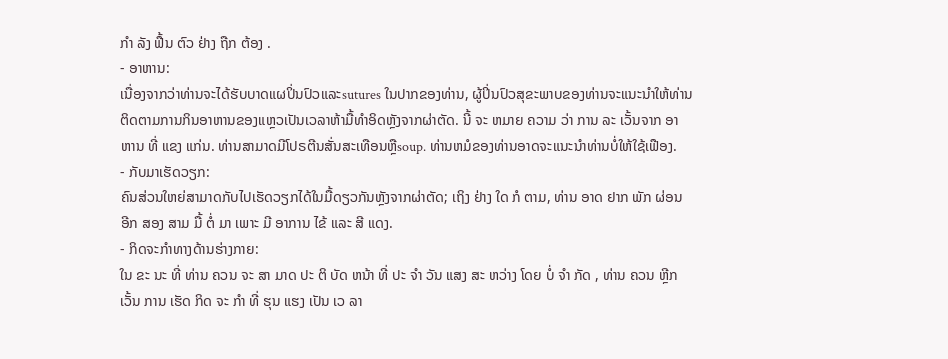ກໍາ ລັງ ຟື້ນ ຕົວ ຢ່າງ ຖືກ ຕ້ອງ .
- ອາຫານ:
ເນື່ອງຈາກວ່າທ່ານຈະໄດ້ຮັບບາດແຜປິ່ນປົວແລະsutures ໃນປາກຂອງທ່ານ, ຜູ້ປິ່ນປົວສຸຂະພາບຂອງທ່ານຈະແນະນໍາໃຫ້ທ່ານຕິດຕາມການກິນອາຫານຂອງແຫຼວເປັນເວລາຫ້າມື້ທໍາອິດຫຼັງຈາກຜ່າຕັດ. ນີ້ ຈະ ຫມາຍ ຄວາມ ວ່າ ການ ລະ ເວັ້ນຈາກ ອາຫານ ທີ່ ແຂງ ແກ່ນ. ທ່ານສາມາດມີໂປຣຕີນສັ່ນສະເທືອນຫຼືsoup. ທ່ານຫມໍຂອງທ່ານອາດຈະແນະນໍາທ່ານບໍ່ໃຫ້ໃຊ້ເຟືອງ.
- ກັບມາເຮັດວຽກ:
ຄົນສ່ວນໃຫຍ່ສາມາດກັບໄປເຮັດວຽກໄດ້ໃນມື້ດຽວກັນຫຼັງຈາກຜ່າຕັດ; ເຖິງ ຢ່າງ ໃດ ກໍ ຕາມ, ທ່ານ ອາດ ຢາກ ພັກ ຜ່ອນ ອີກ ສອງ ສາມ ມື້ ຕໍ່ ມາ ເພາະ ມີ ອາການ ໄຂ້ ແລະ ສີ ແດງ.
- ກິດຈະກໍາທາງດ້ານຮ່າງກາຍ:
ໃນ ຂະ ນະ ທີ່ ທ່ານ ຄວນ ຈະ ສາ ມາດ ປະ ຕິ ບັດ ຫນ້າ ທີ່ ປະ ຈໍາ ວັນ ແສງ ສະ ຫວ່າງ ໂດຍ ບໍ່ ຈໍາ ກັດ , ທ່ານ ຄວນ ຫຼີກ ເວັ້ນ ການ ເຮັດ ກິດ ຈະ ກໍາ ທີ່ ຮຸນ ແຮງ ເປັນ ເວ ລາ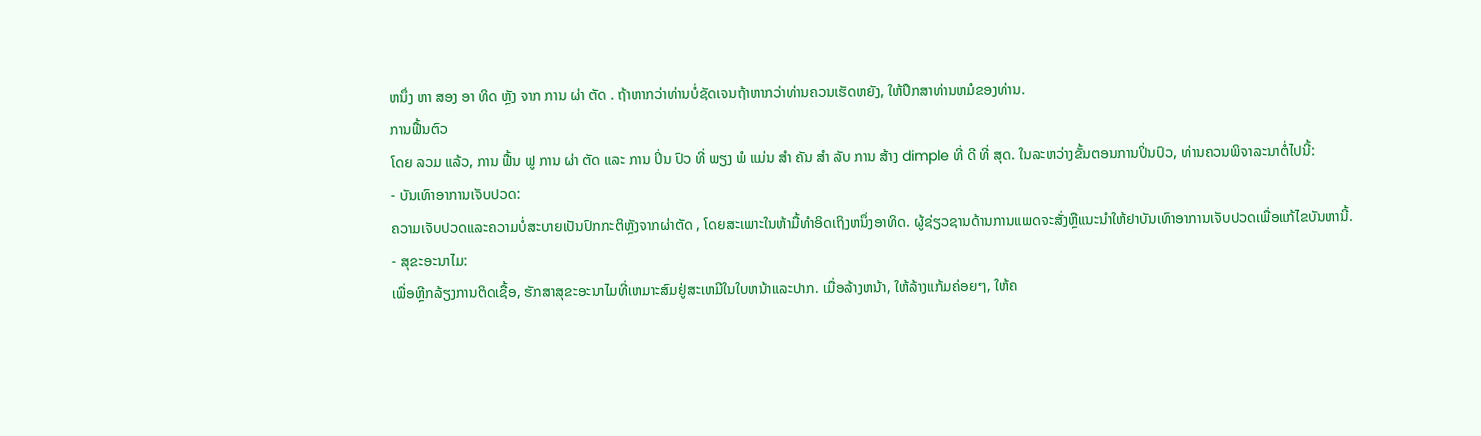ຫນຶ່ງ ຫາ ສອງ ອາ ທິດ ຫຼັງ ຈາກ ການ ຜ່າ ຕັດ . ຖ້າຫາກວ່າທ່ານບໍ່ຊັດເຈນຖ້າຫາກວ່າທ່ານຄວນເຮັດຫຍັງ, ໃຫ້ປຶກສາທ່ານຫມໍຂອງທ່ານ.
ການຟື້ນຕົວ
ໂດຍ ລວມ ແລ້ວ, ການ ຟື້ນ ຟູ ການ ຜ່າ ຕັດ ແລະ ການ ປິ່ນ ປົວ ທີ່ ພຽງ ພໍ ແມ່ນ ສໍາ ຄັນ ສໍາ ລັບ ການ ສ້າງ dimple ທີ່ ດີ ທີ່ ສຸດ. ໃນລະຫວ່າງຂັ້ນຕອນການປິ່ນປົວ, ທ່ານຄວນພິຈາລະນາຕໍ່ໄປນີ້:
- ບັນເທົາອາການເຈັບປວດ:
ຄວາມເຈັບປວດແລະຄວາມບໍ່ສະບາຍເປັນປົກກະຕິຫຼັງຈາກຜ່າຕັດ , ໂດຍສະເພາະໃນຫ້າມື້ທໍາອິດເຖິງຫນຶ່ງອາທິດ. ຜູ້ຊ່ຽວຊານດ້ານການແພດຈະສັ່ງຫຼືແນະນໍາໃຫ້ຢາບັນເທົາອາການເຈັບປວດເພື່ອແກ້ໄຂບັນຫານີ້.
- ສຸຂະອະນາໄມ:
ເພື່ອຫຼີກລ້ຽງການຕິດເຊື້ອ, ຮັກສາສຸຂະອະນາໄມທີ່ເຫມາະສົມຢູ່ສະເຫມີໃນໃບຫນ້າແລະປາກ. ເມື່ອລ້າງຫນ້າ, ໃຫ້ລ້າງແກ້ມຄ່ອຍໆ, ໃຫ້ຄ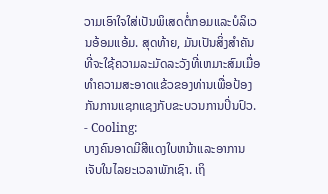ວາມເອົາໃຈໃສ່ເປັນພິເສດຕໍ່ກອມແລະບໍລິເວນອ້ອມແອ້ມ. ສຸດທ້າຍ, ມັນເປັນສິ່ງສໍາຄັນທີ່ຈະໃຊ້ຄວາມລະມັດລະວັງທີ່ເຫມາະສົມເມື່ອທໍາຄວາມສະອາດແຂ້ວຂອງທ່ານເພື່ອປ້ອງກັນການແຊກແຊງກັບຂະບວນການປິ່ນປົວ.
- Cooling:
ບາງຄົນອາດມີສີແດງໃບຫນ້າແລະອາການເຈັບໃນໄລຍະເວລາພັກເຊົາ. ເຖິ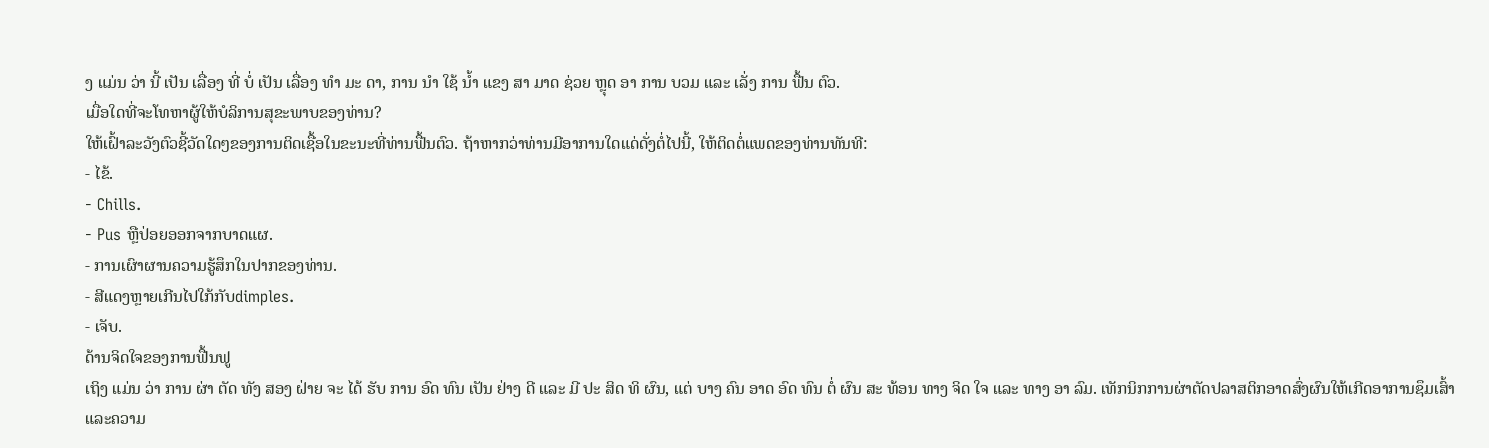ງ ແມ່ນ ວ່າ ນີ້ ເປັນ ເລື່ອງ ທີ່ ບໍ່ ເປັນ ເລື່ອງ ທໍາ ມະ ດາ, ການ ນໍາ ໃຊ້ ນ້ຳ ແຂງ ສາ ມາດ ຊ່ວຍ ຫຼຸດ ອາ ການ ບວມ ແລະ ເລັ່ງ ການ ຟື້ນ ຕົວ.
ເມື່ອໃດທີ່ຈະໂທຫາຜູ້ໃຫ້ບໍລິການສຸຂະພາບຂອງທ່ານ?
ໃຫ້ເຝົ້າລະວັງຕົວຊີ້ວັດໃດໆຂອງການຕິດເຊື້ອໃນຂະນະທີ່ທ່ານຟື້ນຕົວ. ຖ້າຫາກວ່າທ່ານມີອາການໃດແດ່ດັ່ງຕໍ່ໄປນີ້, ໃຫ້ຕິດຕໍ່ແພດຂອງທ່ານທັນທີ:
- ໄຂ້.
- Chills.
- Pus ຫຼືປ່ອຍອອກຈາກບາດແຜ.
- ການເຜົາຜານຄວາມຮູ້ສຶກໃນປາກຂອງທ່ານ.
- ສີແດງຫຼາຍເກີນໄປໃກ້ກັບdimples.
- ເຈັບ.
ດ້ານຈິດໃຈຂອງການຟື້ນຟູ
ເຖິງ ແມ່ນ ວ່າ ການ ຜ່າ ຕັດ ທັງ ສອງ ຝ່າຍ ຈະ ໄດ້ ຮັບ ການ ອົດ ທົນ ເປັນ ຢ່າງ ດີ ແລະ ມີ ປະ ສິດ ທິ ຜົນ, ແຕ່ ບາງ ຄົນ ອາດ ອົດ ທົນ ຕໍ່ ຜົນ ສະ ທ້ອນ ທາງ ຈິດ ໃຈ ແລະ ທາງ ອາ ລົມ. ເທັກນິກການຜ່າຕັດປລາສຕິກອາດສົ່ງຜົນໃຫ້ເກີດອາການຊຶມເສົ້າແລະຄວາມ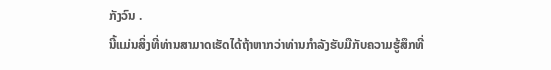ກັງວົນ .
ນີ້ແມ່ນສິ່ງທີ່ທ່ານສາມາດເຮັດໄດ້ຖ້າຫາກວ່າທ່ານກໍາລັງຮັບມືກັບຄວາມຮູ້ສຶກທີ່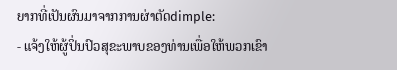ຍາກທີ່ເປັນຜົນມາຈາກການຜ່າຕັດdimple:
- ແຈ້ງໃຫ້ຜູ້ປິ່ນປົວສຸຂະພາບຂອງທ່ານເພື່ອໃຫ້ພວກເຂົາ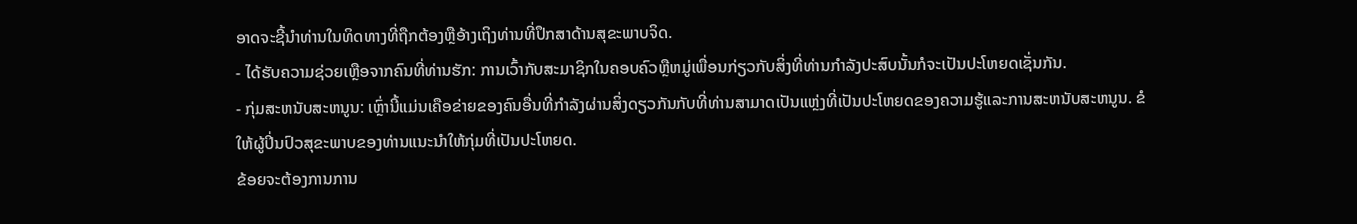ອາດຈະຊີ້ນໍາທ່ານໃນທິດທາງທີ່ຖືກຕ້ອງຫຼືອ້າງເຖິງທ່ານທີ່ປຶກສາດ້ານສຸຂະພາບຈິດ.
- ໄດ້ຮັບຄວາມຊ່ວຍເຫຼືອຈາກຄົນທີ່ທ່ານຮັກ: ການເວົ້າກັບສະມາຊິກໃນຄອບຄົວຫຼືຫມູ່ເພື່ອນກ່ຽວກັບສິ່ງທີ່ທ່ານກໍາລັງປະສົບນັ້ນກໍຈະເປັນປະໂຫຍດເຊັ່ນກັນ.
- ກຸ່ມສະຫນັບສະຫນູນ: ເຫຼົ່ານີ້ແມ່ນເຄືອຂ່າຍຂອງຄົນອື່ນທີ່ກໍາລັງຜ່ານສິ່ງດຽວກັນກັບທີ່ທ່ານສາມາດເປັນແຫຼ່ງທີ່ເປັນປະໂຫຍດຂອງຄວາມຮູ້ແລະການສະຫນັບສະຫນູນ. ຂໍໃຫ້ຜູ້ປິ່ນປົວສຸຂະພາບຂອງທ່ານແນະນໍາໃຫ້ກຸ່ມທີ່ເປັນປະໂຫຍດ.
ຂ້ອຍຈະຕ້ອງການການ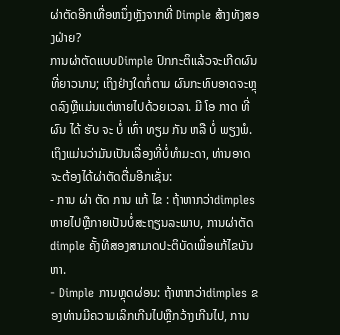ຜ່າຕັດອີກເທື່ອຫນຶ່ງຫຼັງຈາກທີ່ Dimple ສ້າງທັງສອງຝ່າຍ?
ການຜ່າຕັດແບບDimple ປົກກະຕິແລ້ວຈະເກີດຜົນທີ່ຍາວນານ; ເຖິງຢ່າງໃດກໍ່ຕາມ ຜົນກະທົບອາດຈະຫຼຸດລົງຫຼືແມ່ນແຕ່ຫາຍໄປດ້ວຍເວລາ. ມີ ໂອ ກາດ ທີ່ ຜົນ ໄດ້ ຮັບ ຈະ ບໍ່ ເທົ່າ ທຽມ ກັນ ຫລື ບໍ່ ພຽງພໍ.
ເຖິງແມ່ນວ່າມັນເປັນເລື່ອງທີ່ບໍ່ທໍາມະດາ, ທ່ານອາດຈະຕ້ອງໄດ້ຜ່າຕັດຕື່ມອີກເຊັ່ນ:
- ການ ຜ່າ ຕັດ ການ ແກ້ ໄຂ : ຖ້າຫາກວ່າdimples ຫາຍໄປຫຼືກາຍເປັນບໍ່ສະຖຽນລະພາບ, ການຜ່າຕັດdimple ຄັ້ງທີສອງສາມາດປະຕິບັດເພື່ອແກ້ໄຂບັນຫາ.
- Dimple ການຫຼຸດຜ່ອນ: ຖ້າຫາກວ່າdimples ຂອງທ່ານມີຄວາມເລິກເກີນໄປຫຼືກວ້າງເກີນໄປ, ການ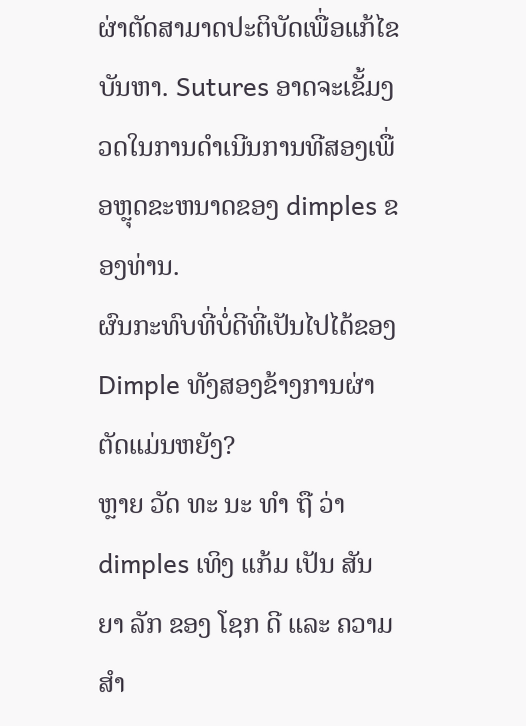ຜ່າຕັດສາມາດປະຕິບັດເພື່ອແກ້ໄຂບັນຫາ. Sutures ອາດຈະເຂັ້ມງວດໃນການດໍາເນີນການທີສອງເພື່ອຫຼຸດຂະຫນາດຂອງ dimples ຂອງທ່ານ.
ຜົນກະທົບທີ່ບໍ່ດີທີ່ເປັນໄປໄດ້ຂອງDimple ທັງສອງຂ້າງການຜ່າຕັດແມ່ນຫຍັງ?
ຫຼາຍ ວັດ ທະ ນະ ທໍາ ຖື ວ່າ dimples ເທິງ ແກ້ມ ເປັນ ສັນ ຍາ ລັກ ຂອງ ໂຊກ ດີ ແລະ ຄວາມ ສໍາ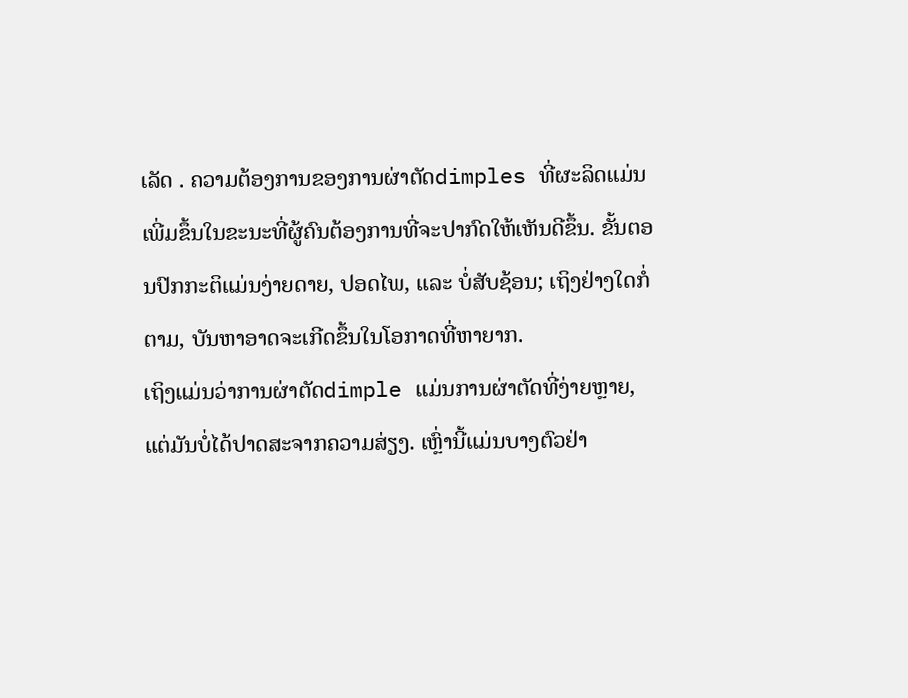ເລັດ . ຄວາມຕ້ອງການຂອງການຜ່າຕັດdimples ທີ່ຜະລິດແມ່ນເພີ່ມຂຶ້ນໃນຂະນະທີ່ຜູ້ຄົນຕ້ອງການທີ່ຈະປາກົດໃຫ້ເຫັນດີຂຶ້ນ. ຂັ້ນຕອນປົກກະຕິແມ່ນງ່າຍດາຍ, ປອດໄພ, ແລະ ບໍ່ສັບຊ້ອນ; ເຖິງຢ່າງໃດກໍ່ຕາມ, ບັນຫາອາດຈະເກີດຂຶ້ນໃນໂອກາດທີ່ຫາຍາກ.
ເຖິງແມ່ນວ່າການຜ່າຕັດdimple ແມ່ນການຜ່າຕັດທີ່ງ່າຍຫຼາຍ, ແຕ່ມັນບໍ່ໄດ້ປາດສະຈາກຄວາມສ່ຽງ. ເຫຼົ່ານີ້ແມ່ນບາງຕົວຢ່າ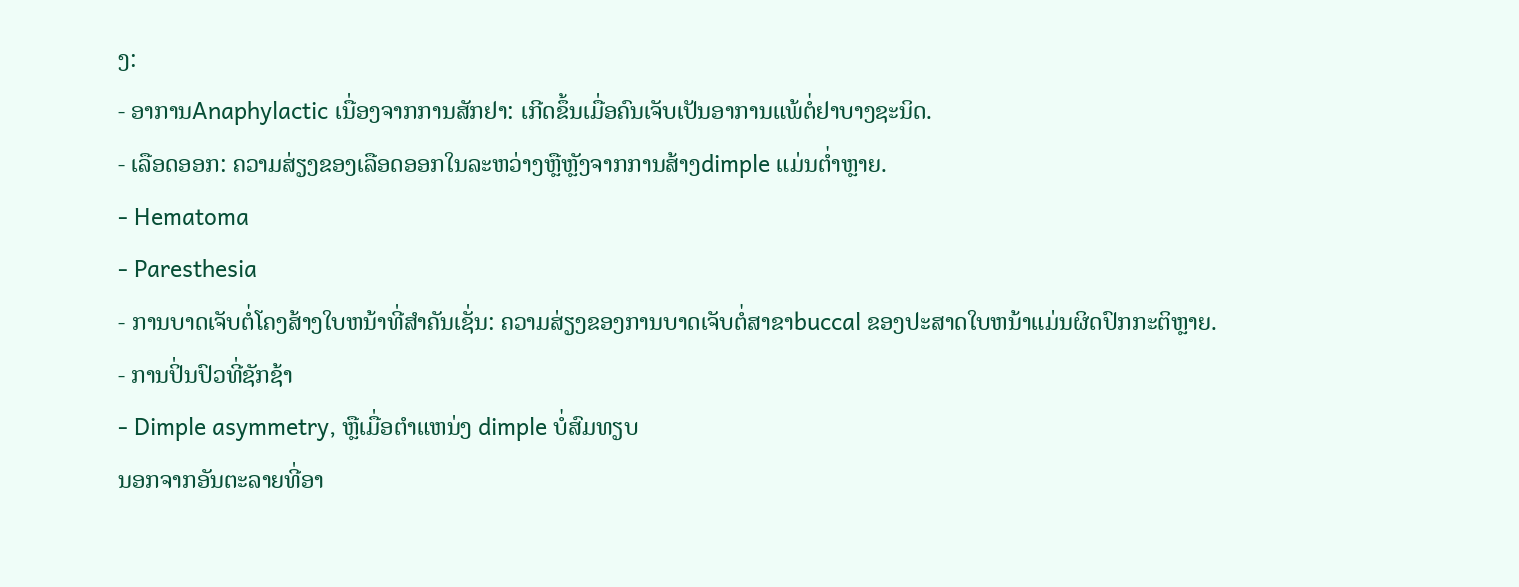ງ:
- ອາການAnaphylactic ເນື່ອງຈາກການສັກຢາ: ເກີດຂຶ້ນເມື່ອຄົນເຈັບເປັນອາການແພ້ຕໍ່ຢາບາງຊະນິດ.
- ເລືອດອອກ: ຄວາມສ່ຽງຂອງເລືອດອອກໃນລະຫວ່າງຫຼືຫຼັງຈາກການສ້າງdimple ແມ່ນຕ່ຳຫຼາຍ.
- Hematoma
- Paresthesia
- ການບາດເຈັບຕໍ່ໂຄງສ້າງໃບຫນ້າທີ່ສໍາຄັນເຊັ່ນ: ຄວາມສ່ຽງຂອງການບາດເຈັບຕໍ່ສາຂາbuccal ຂອງປະສາດໃບຫນ້າແມ່ນຜິດປົກກະຕິຫຼາຍ.
- ການປິ່ນປົວທີ່ຊັກຊ້າ
- Dimple asymmetry, ຫຼືເມື່ອຕໍາແຫນ່ງ dimple ບໍ່ສົມທຽບ
ນອກຈາກອັນຕະລາຍທີ່ອາ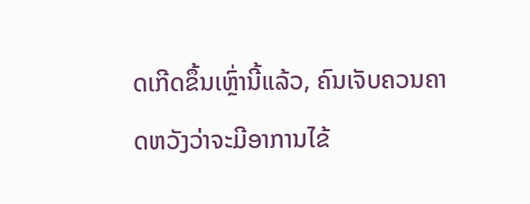ດເກີດຂຶ້ນເຫຼົ່ານີ້ແລ້ວ, ຄົນເຈັບຄວນຄາດຫວັງວ່າຈະມີອາການໄຂ້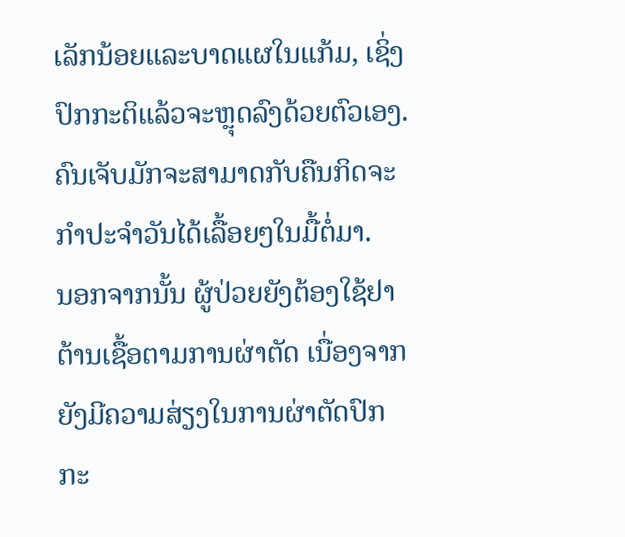ເລັກນ້ອຍແລະບາດແຜໃນແກ້ມ, ເຊິ່ງປົກກະຕິແລ້ວຈະຫຼຸດລົງດ້ວຍຕົວເອງ. ຄົນເຈັບມັກຈະສາມາດກັບຄືນກິດຈະກໍາປະຈໍາວັນໄດ້ເລື້ອຍໆໃນມື້ຕໍ່ມາ.
ນອກຈາກນັ້ນ ຜູ້ປ່ວຍຍັງຕ້ອງໃຊ້ຢາຕ້ານເຊື້ອຕາມການຜ່າຕັດ ເນື່ອງຈາກຍັງມີຄວາມສ່ຽງໃນການຜ່າຕັດປົກກະ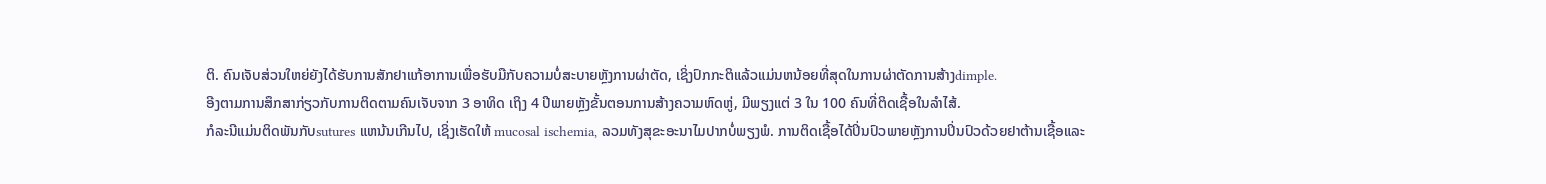ຕິ. ຄົນເຈັບສ່ວນໃຫຍ່ຍັງໄດ້ຮັບການສັກຢາແກ້ອາການເພື່ອຮັບມືກັບຄວາມບໍ່ສະບາຍຫຼັງການຜ່າຕັດ, ເຊິ່ງປົກກະຕິແລ້ວແມ່ນຫນ້ອຍທີ່ສຸດໃນການຜ່າຕັດການສ້າງdimple.
ອີງຕາມການສຶກສາກ່ຽວກັບການຕິດຕາມຄົນເຈັບຈາກ 3 ອາທິດ ເຖິງ 4 ປີພາຍຫຼັງຂັ້ນຕອນການສ້າງຄວາມຫົດຫູ່, ມີພຽງແຕ່ 3 ໃນ 100 ຄົນທີ່ຕິດເຊື້ອໃນລໍາໄສ້.
ກໍລະນີແມ່ນຕິດພັນກັບsutures ແຫນ້ນເກີນໄປ, ເຊິ່ງເຮັດໃຫ້ mucosal ischemia, ລວມທັງສຸຂະອະນາໄມປາກບໍ່ພຽງພໍ. ການຕິດເຊື້ອໄດ້ປິ່ນປົວພາຍຫຼັງການປິ່ນປົວດ້ວຍຢາຕ້ານເຊື້ອແລະ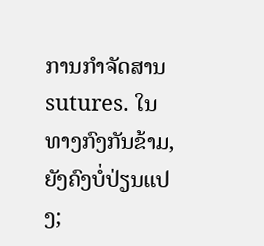ການກໍາຈັດສານsutures. ໃນທາງກົງກັນຂ້າມ, ຍັງຄົງບໍ່ປ່ຽນແປງ;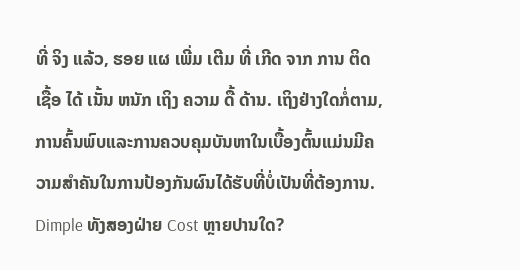ທີ່ ຈິງ ແລ້ວ, ຮອຍ ແຜ ເພີ່ມ ເຕີມ ທີ່ ເກີດ ຈາກ ການ ຕິດ ເຊື້ອ ໄດ້ ເນັ້ນ ຫນັກ ເຖິງ ຄວາມ ດື້ ດ້ານ. ເຖິງຢ່າງໃດກໍ່ຕາມ, ການຄົ້ນພົບແລະການຄວບຄຸມບັນຫາໃນເບື້ອງຕົ້ນແມ່ນມີຄວາມສໍາຄັນໃນການປ້ອງກັນຜົນໄດ້ຮັບທີ່ບໍ່ເປັນທີ່ຕ້ອງການ.
Dimple ທັງສອງຝ່າຍ Cost ຫຼາຍປານໃດ?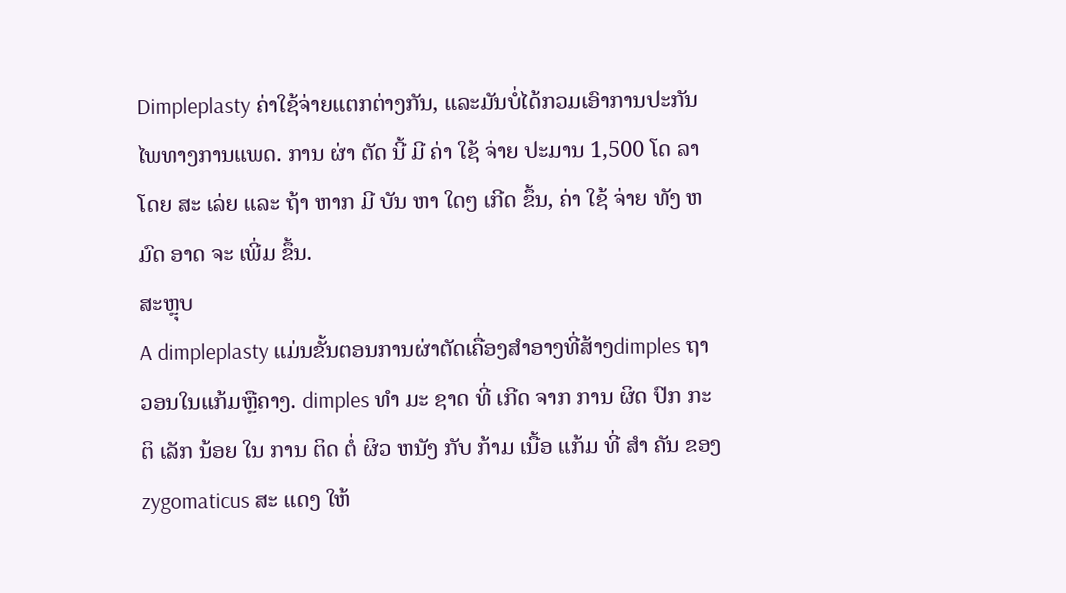Dimpleplasty ຄ່າໃຊ້ຈ່າຍແຕກຕ່າງກັນ, ແລະມັນບໍ່ໄດ້ກວມເອົາການປະກັນໄພທາງການແພດ. ການ ຜ່າ ຕັດ ນີ້ ມີ ຄ່າ ໃຊ້ ຈ່າຍ ປະມານ 1,500 ໂດ ລາ ໂດຍ ສະ ເລ່ຍ ແລະ ຖ້າ ຫາກ ມີ ບັນ ຫາ ໃດໆ ເກີດ ຂຶ້ນ, ຄ່າ ໃຊ້ ຈ່າຍ ທັງ ຫມົດ ອາດ ຈະ ເພີ່ມ ຂຶ້ນ.
ສະຫຼຸບ
A dimpleplasty ແມ່ນຂັ້ນຕອນການຜ່າຕັດເຄື່ອງສໍາອາງທີ່ສ້າງdimples ຖາວອນໃນແກ້ມຫຼືຄາງ. dimples ທໍາ ມະ ຊາດ ທີ່ ເກີດ ຈາກ ການ ຜິດ ປົກ ກະ ຕິ ເລັກ ນ້ອຍ ໃນ ການ ຕິດ ຕໍ່ ຜິວ ຫນັງ ກັບ ກ້າມ ເນື້ອ ແກ້ມ ທີ່ ສໍາ ຄັນ ຂອງ zygomaticus ສະ ແດງ ໃຫ້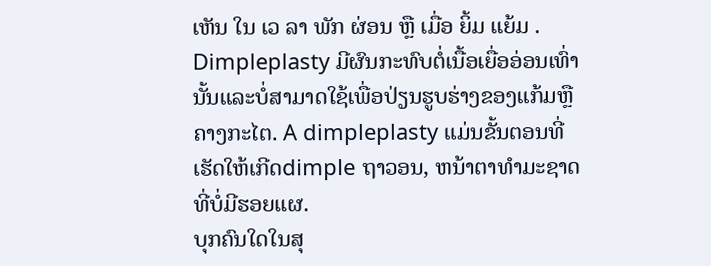ເຫັນ ໃນ ເວ ລາ ພັກ ຜ່ອນ ຫຼື ເມື່ອ ຍິ້ມ ແຍ້ມ . Dimpleplasty ມີຜົນກະທົບຕໍ່ເນື້ອເຍື່ອອ່ອນເທົ່ານັ້ນແລະບໍ່ສາມາດໃຊ້ເພື່ອປ່ຽນຮູບຮ່າງຂອງແກ້ມຫຼືຄາງກະໄຕ. A dimpleplasty ແມ່ນຂັ້ນຕອນທີ່ເຮັດໃຫ້ເກີດdimple ຖາວອນ, ຫນ້າຕາທໍາມະຊາດທີ່ບໍ່ມີຮອຍແຜ.
ບຸກຄົນໃດໃນສຸ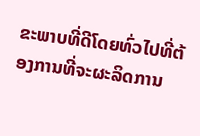ຂະພາບທີ່ດີໂດຍທົ່ວໄປທີ່ຕ້ອງການທີ່ຈະຜະລິດການ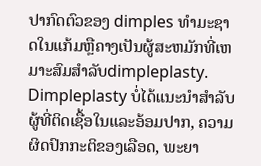ປາກົດຕົວຂອງ dimples ທໍາມະຊາດໃນແກ້ມຫຼືຄາງເປັນຜູ້ສະຫມັກທີ່ເຫມາະສົມສໍາລັບdimpleplasty. Dimpleplasty ບໍ່ໄດ້ແນະນໍາສໍາລັບຜູ້ທີ່ຕິດເຊື້ອໃນແລະອ້ອມປາກ, ຄວາມຜິດປົກກະຕິຂອງເລືອດ, ພະຍາ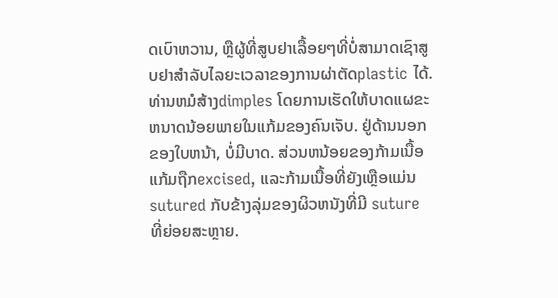ດເບົາຫວານ, ຫຼືຜູ້ທີ່ສູບຢາເລື້ອຍໆທີ່ບໍ່ສາມາດເຊົາສູບຢາສໍາລັບໄລຍະເວລາຂອງການຜ່າຕັດplastic ໄດ້.
ທ່ານຫມໍສ້າງdimples ໂດຍການເຮັດໃຫ້ບາດແຜຂະຫນາດນ້ອຍພາຍໃນແກ້ມຂອງຄົນເຈັບ. ຢູ່ດ້ານນອກຂອງໃບຫນ້າ, ບໍ່ມີບາດ. ສ່ວນຫນ້ອຍຂອງກ້າມເນື້ອແກ້ມຖືກexcised, ແລະກ້າມເນື້ອທີ່ຍັງເຫຼືອແມ່ນ sutured ກັບຂ້າງລຸ່ມຂອງຜິວຫນັງທີ່ມີ suture ທີ່ຍ່ອຍສະຫຼາຍ.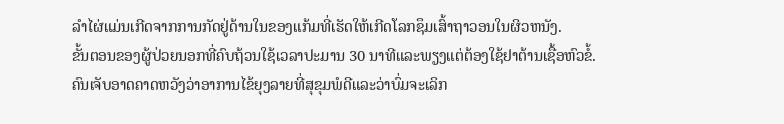ລໍາໄຜ່ແມ່ນເກີດຈາກການກັດຢູ່ດ້ານໃນຂອງແກ້ມທີ່ເຮັດໃຫ້ເກີດໂລກຊຶມເສົ້າຖາວອນໃນຜິວຫນັງ.
ຂັ້ນຕອນຂອງຜູ້ປ່ວຍນອກທີ່ຄົບຖ້ວນໃຊ້ເວລາປະມານ 30 ນາທີແລະພຽງແຕ່ຕ້ອງໃຊ້ຢາຕ້ານເຊື້ອຫົວຂໍ້. ຄົນເຈັບອາດຄາດຫວັງວ່າອາການໄຂ້ຍຸງລາຍທີ່ສຸຂຸມພໍດີແລະວ່າບົ່ມຈະເລິກ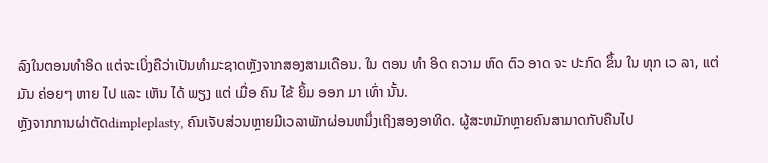ລົງໃນຕອນທໍາອິດ ແຕ່ຈະເບິ່ງຄືວ່າເປັນທໍາມະຊາດຫຼັງຈາກສອງສາມເດືອນ. ໃນ ຕອນ ທໍາ ອິດ ຄວາມ ຫົດ ຕົວ ອາດ ຈະ ປະກົດ ຂຶ້ນ ໃນ ທຸກ ເວ ລາ, ແຕ່ ມັນ ຄ່ອຍໆ ຫາຍ ໄປ ແລະ ເຫັນ ໄດ້ ພຽງ ແຕ່ ເມື່ອ ຄົນ ໄຂ້ ຍິ້ມ ອອກ ມາ ເທົ່າ ນັ້ນ.
ຫຼັງຈາກການຜ່າຕັດdimpleplasty, ຄົນເຈັບສ່ວນຫຼາຍມີເວລາພັກຜ່ອນຫນຶ່ງເຖິງສອງອາທິດ. ຜູ້ສະຫມັກຫຼາຍຄົນສາມາດກັບຄືນໄປ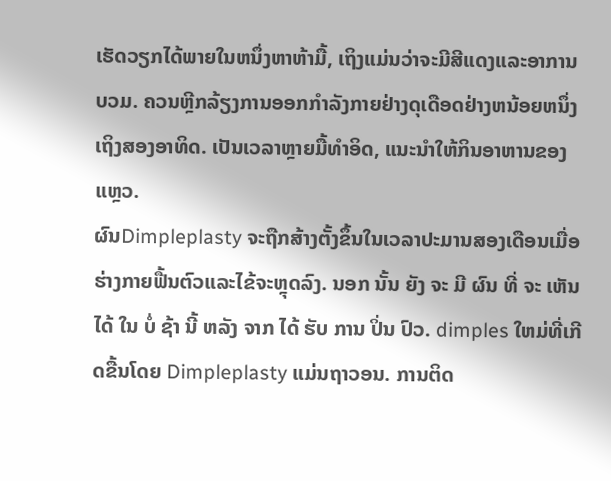ເຮັດວຽກໄດ້ພາຍໃນຫນຶ່ງຫາຫ້າມື້, ເຖິງແມ່ນວ່າຈະມີສີແດງແລະອາການບວມ. ຄວນຫຼີກລ້ຽງການອອກກໍາລັງກາຍຢ່າງດຸເດືອດຢ່າງຫນ້ອຍຫນຶ່ງເຖິງສອງອາທິດ. ເປັນເວລາຫຼາຍມື້ທໍາອິດ, ແນະນໍາໃຫ້ກິນອາຫານຂອງແຫຼວ.
ຜົນDimpleplasty ຈະຖືກສ້າງຕັ້ງຂຶ້ນໃນເວລາປະມານສອງເດືອນເມື່ອຮ່າງກາຍຟື້ນຕົວແລະໄຂ້ຈະຫຼຸດລົງ. ນອກ ນັ້ນ ຍັງ ຈະ ມີ ຜົນ ທີ່ ຈະ ເຫັນ ໄດ້ ໃນ ບໍ່ ຊ້າ ນີ້ ຫລັງ ຈາກ ໄດ້ ຮັບ ການ ປິ່ນ ປົວ. dimples ໃຫມ່ທີ່ເກີດຂື້ນໂດຍ Dimpleplasty ແມ່ນຖາວອນ. ການຕິດ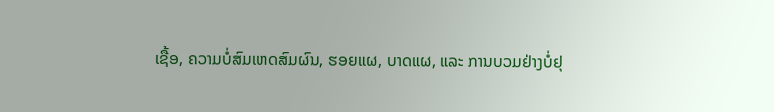ເຊື້ອ, ຄວາມບໍ່ສົມເຫດສົມຜົນ, ຮອຍແຜ, ບາດແຜ, ແລະ ການບວມຢ່າງບໍ່ຢຸ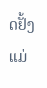ດຢັ້ງແມ່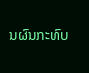ນຜົນກະທົບ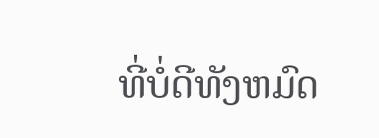ທີ່ບໍ່ດີທັງຫມົດ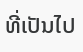ທີ່ເປັນໄປ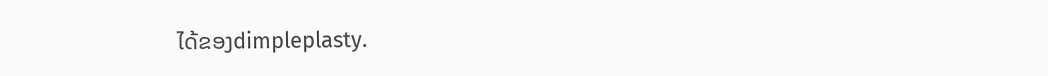ໄດ້ຂອງdimpleplasty.